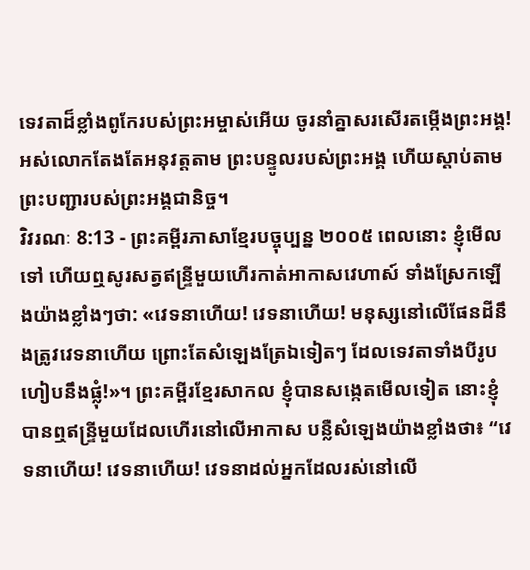ទេវតាដ៏ខ្លាំងពូកែរបស់ព្រះអម្ចាស់អើយ ចូរនាំគ្នាសរសើរតម្កើងព្រះអង្គ! អស់លោកតែងតែអនុវត្តតាម ព្រះបន្ទូលរបស់ព្រះអង្គ ហើយស្ដាប់តាមព្រះបញ្ជារបស់ព្រះអង្គជានិច្ច។
វិវរណៈ 8:13 - ព្រះគម្ពីរភាសាខ្មែរបច្ចុប្បន្ន ២០០៥ ពេលនោះ ខ្ញុំមើលទៅ ហើយឮសូរសត្វឥន្ទ្រីមួយហើរកាត់អាកាសវេហាស៍ ទាំងស្រែកឡើងយ៉ាងខ្លាំងៗថា: «វេទនាហើយ! វេទនាហើយ! មនុស្សនៅលើផែនដីនឹងត្រូវវេទនាហើយ ព្រោះតែសំឡេងត្រែឯទៀតៗ ដែលទេវតាទាំងបីរូបហៀបនឹងផ្លុំ!»។ ព្រះគម្ពីរខ្មែរសាកល ខ្ញុំបានសង្កេតមើលទៀត នោះខ្ញុំបានឮឥន្ទ្រីមួយដែលហើរនៅលើអាកាស បន្លឺសំឡេងយ៉ាងខ្លាំងថា៖ “វេទនាហើយ! វេទនាហើយ! វេទនាដល់អ្នកដែលរស់នៅលើ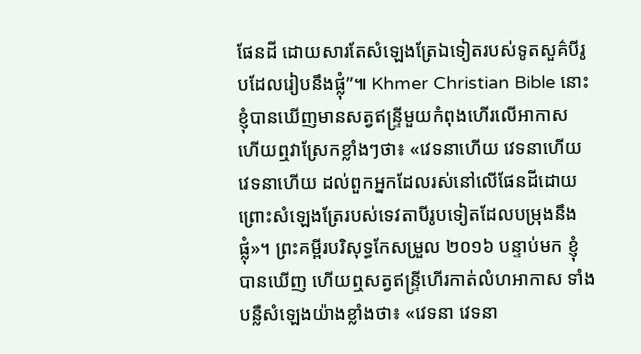ផែនដី ដោយសារតែសំឡេងត្រែឯទៀតរបស់ទូតសួគ៌បីរូបដែលរៀបនឹងផ្លុំ”៕ Khmer Christian Bible នោះខ្ញុំបានឃើញមានសត្វឥន្រ្ទីមួយកំពុងហើរលើអាកាស ហើយឮវាស្រែកខ្លាំងៗថា៖ «វេទនាហើយ វេទនាហើយ វេទនាហើយ ដល់ពួកអ្នកដែលរស់នៅលើផែនដីដោយព្រោះសំឡេងត្រែរបស់ទេវតាបីរូបទៀតដែលបម្រុងនឹងផ្លុំ»។ ព្រះគម្ពីរបរិសុទ្ធកែសម្រួល ២០១៦ បន្ទាប់មក ខ្ញុំបានឃើញ ហើយឮសត្វឥន្ទ្រីហើរកាត់លំហអាកាស ទាំងបន្លឺសំឡេងយ៉ាងខ្លាំងថា៖ «វេទនា វេទនា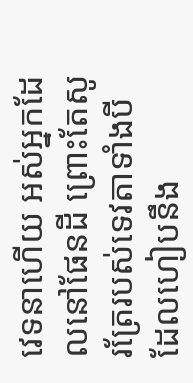វេទនាហើយ អស់អ្នកដែលនៅផែនដី ព្រោះតែសូរត្រែរបស់ទេវតាទាំងបី ដែលហៀបនឹង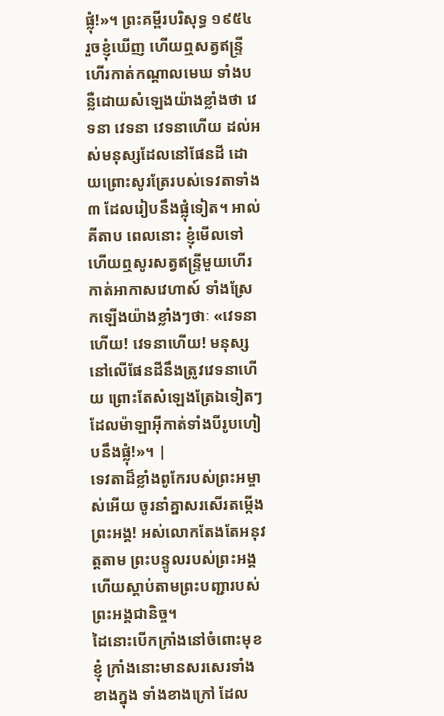ផ្លុំ!»។ ព្រះគម្ពីរបរិសុទ្ធ ១៩៥៤ រួចខ្ញុំឃើញ ហើយឮសត្វឥន្ទ្រីហើរកាត់កណ្តាលមេឃ ទាំងបន្លឺដោយសំឡេងយ៉ាងខ្លាំងថា វេទនា វេទនា វេទនាហើយ ដល់អស់មនុស្សដែលនៅផែនដី ដោយព្រោះសូរត្រែរបស់ទេវតាទាំង៣ ដែលរៀបនឹងផ្លុំទៀត។ អាល់គីតាប ពេលនោះ ខ្ញុំមើលទៅ ហើយឮសូរសត្វឥន្ទ្រីមួយហើរកាត់អាកាសវេហាស៍ ទាំងស្រែកឡើងយ៉ាងខ្លាំងៗថាៈ «វេទនាហើយ! វេទនាហើយ! មនុស្សនៅលើផែនដីនឹងត្រូវវេទនាហើយ ព្រោះតែសំឡេងត្រែឯទៀតៗ ដែលម៉ាឡាអ៊ីកាត់ទាំងបីរូបហៀបនឹងផ្លុំ!»។ |
ទេវតាដ៏ខ្លាំងពូកែរបស់ព្រះអម្ចាស់អើយ ចូរនាំគ្នាសរសើរតម្កើងព្រះអង្គ! អស់លោកតែងតែអនុវត្តតាម ព្រះបន្ទូលរបស់ព្រះអង្គ ហើយស្ដាប់តាមព្រះបញ្ជារបស់ព្រះអង្គជានិច្ច។
ដៃនោះបើកក្រាំងនៅចំពោះមុខខ្ញុំ ក្រាំងនោះមានសរសេរទាំងខាងក្នុង ទាំងខាងក្រៅ ដែល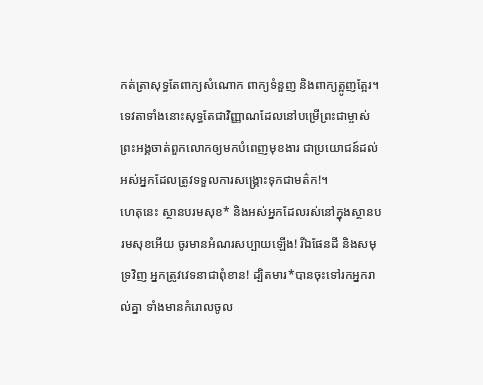កត់ត្រាសុទ្ធតែពាក្យសំណោក ពាក្យទំនួញ និងពាក្យត្អូញត្អែរ។
ទេវតាទាំងនោះសុទ្ធតែជាវិញ្ញាណដែលនៅបម្រើព្រះជាម្ចាស់ ព្រះអង្គចាត់ពួកលោកឲ្យមកបំពេញមុខងារ ជាប្រយោជន៍ដល់អស់អ្នកដែលត្រូវទទួលការសង្គ្រោះទុកជាមត៌ក!។
ហេតុនេះ ស្ថានបរមសុខ* និងអស់អ្នកដែលរស់នៅក្នុងស្ថានបរមសុខអើយ ចូរមានអំណរសប្បាយឡើង! រីឯផែនដី និងសមុទ្រវិញ អ្នកត្រូវវេទនាជាពុំខាន! ដ្បិតមារ*បានចុះទៅរកអ្នករាល់គ្នា ទាំងមានកំរោលចូល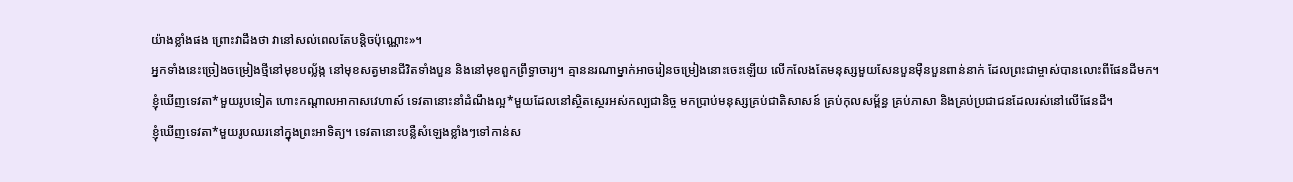យ៉ាងខ្លាំងផង ព្រោះវាដឹងថា វានៅសល់ពេលតែបន្តិចប៉ុណ្ណោះ»។
អ្នកទាំងនេះច្រៀងចម្រៀងថ្មីនៅមុខបល្ល័ង្ក នៅមុខសត្វមានជីវិតទាំងបួន និងនៅមុខពួកព្រឹទ្ធាចារ្យ។ គ្មាននរណាម្នាក់អាចរៀនចម្រៀងនោះចេះឡើយ លើកលែងតែមនុស្សមួយសែនបួនម៉ឺនបួនពាន់នាក់ ដែលព្រះជាម្ចាស់បានលោះពីផែនដីមក។
ខ្ញុំឃើញទេវតា*មួយរូបទៀត ហោះកណ្ដាលអាកាសវេហាស៍ ទេវតានោះនាំដំណឹងល្អ*មួយដែលនៅស្ថិតស្ថេរអស់កល្បជានិច្ច មកប្រាប់មនុស្សគ្រប់ជាតិសាសន៍ គ្រប់កុលសម្ព័ន្ធ គ្រប់ភាសា និងគ្រប់ប្រជាជនដែលរស់នៅលើផែនដី។
ខ្ញុំឃើញទេវតា*មួយរូបឈរនៅក្នុងព្រះអាទិត្យ។ ទេវតានោះបន្លឺសំឡេងខ្លាំងៗទៅកាន់ស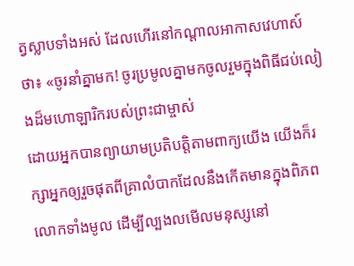ត្វស្លាបទាំងអស់ ដែលហើរនៅកណ្ដាលអាកាសវេហាស៍ថា៖ «ចូរនាំគ្នាមក! ចូរប្រមូលគ្នាមកចូលរួមក្នុងពិធីជប់លៀងដ៏មហោឡារិករបស់ព្រះជាម្ចាស់
ដោយអ្នកបានព្យាយាមប្រតិបត្តិតាមពាក្យយើង យើងក៏រក្សាអ្នកឲ្យរួចផុតពីគ្រាលំបាកដែលនឹងកើតមានក្នុងពិភពលោកទាំងមូល ដើម្បីល្បងលមើលមនុស្សនៅ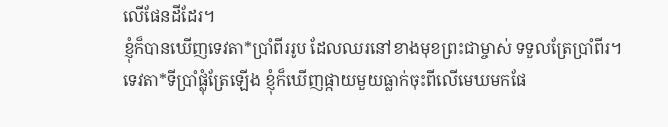លើផែនដីដែរ។
ខ្ញុំក៏បានឃើញទេវតា*ប្រាំពីររូប ដែលឈរនៅខាងមុខព្រះជាម្ចាស់ ទទួលត្រែប្រាំពីរ។
ទេវតា*ទីប្រាំផ្លុំត្រែឡើង ខ្ញុំក៏ឃើញផ្កាយមួយធ្លាក់ចុះពីលើមេឃមកផែ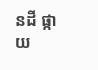នដី ផ្កាយ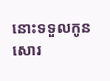នោះទទួលកូនសោរ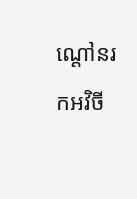ណ្ដៅនរកអវិចី